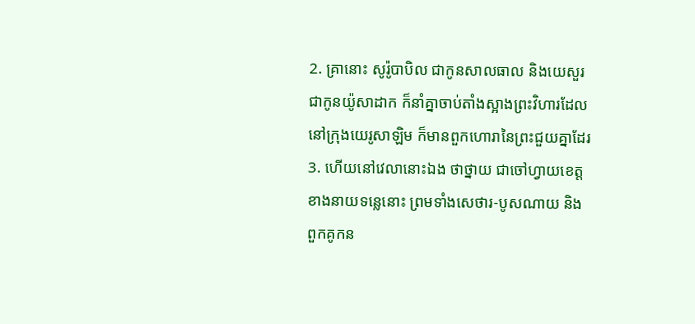2. គ្រានោះ សូរ៉ូបាបិល ជាកូនសាលធាល និងយេសួរ ជាកូនយ៉ូសាដាក ក៏នាំគ្នាចាប់តាំងស្អាងព្រះវិហារដែលនៅក្រុងយេរូសាឡិម ក៏មានពួកហោរានៃព្រះជួយគ្នាដែរ
3. ហើយនៅវេលានោះឯង ថាថ្នាយ ជាចៅហ្វាយខេត្តខាងនាយទន្លេនោះ ព្រមទាំងសេថារ-បូសណាយ និងពួកគូកន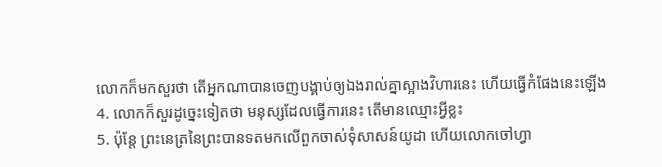លោកក៏មកសួរថា តើអ្នកណាបានចេញបង្គាប់ឲ្យឯងរាល់គ្នាស្អាងវិហារនេះ ហើយធ្វើកំផែងនេះឡើង
4. លោកក៏សួរដូច្នេះទៀតថា មនុស្សដែលធ្វើការនេះ តើមានឈ្មោះអ្វីខ្លះ
5. ប៉ុន្តែ ព្រះនេត្រនៃព្រះបានទតមកលើពួកចាស់ទុំសាសន៍យូដា ហើយលោកចៅហ្វា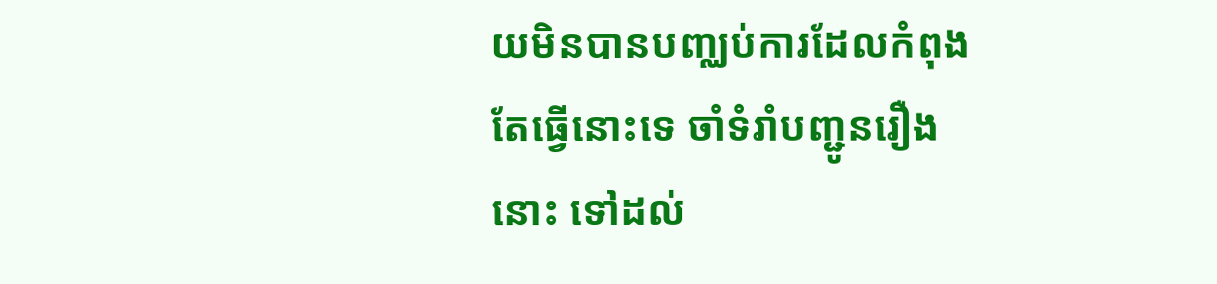យមិនបានបញ្ឈប់ការដែលកំពុងតែធ្វើនោះទេ ចាំទំរាំបញ្ជូនរឿងនោះ ទៅដល់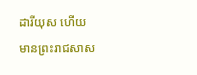ដារីយុស ហើយមានព្រះរាជសាស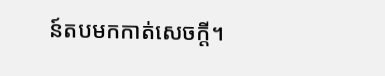ន៍តបមកកាត់សេចក្តី។